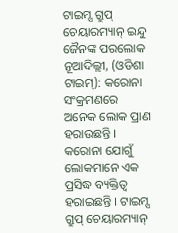ଟାଇମ୍ସ ଗ୍ରୁପ୍ ଚେୟାରମ୍ୟାନ୍ ଇନ୍ଦୁ ଜୈନଙ୍କ ପରଲୋକ
ନୂଆଦିଲ୍ଲୀ, (ଓଡିଶା ଟାଇମ୍): କରୋନା ସଂକ୍ରମଣରେ ଅନେକ ଲୋକ ପ୍ରାଣ ହରାଉଛନ୍ତି । କରୋନା ଯୋଗୁଁ ଲୋକମାନେ ଏକ ପ୍ରସିଦ୍ଧ ବ୍ୟକ୍ତିତ୍ୱ ହରାଇଛନ୍ତି । ଟାଇମ୍ସ ଗ୍ରୁପ୍ ଚେୟାରମ୍ୟାନ୍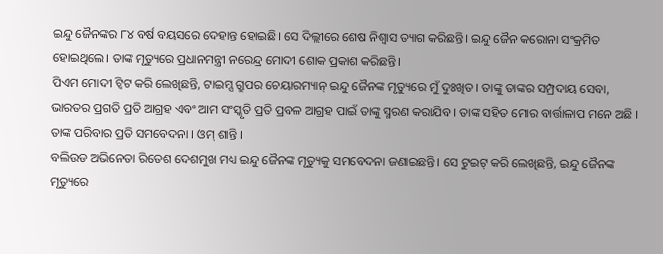ଇନ୍ଦୁ ଜୈନଙ୍କର ୮୪ ବର୍ଷ ବୟସରେ ଦେହାନ୍ତ ହୋଇଛି। ସେ ଦିଲ୍ଲୀରେ ଶେଷ ନିଶ୍ୱାସ ତ୍ୟାଗ କରିଛନ୍ତି। ଇନ୍ଦୁ ଜୈନ କରୋନା ସଂକ୍ରମିତ ହୋଇଥିଲେ। ତାଙ୍କ ମୃତ୍ୟୁରେ ପ୍ରଧାନମନ୍ତ୍ରୀ ନରେନ୍ଦ୍ର ମୋଦୀ ଶୋକ ପ୍ରକାଶ କରିଛନ୍ତି।
ପିଏମ ମୋଦୀ ଟ୍ୱିଟ କରି ଲେଖିଛନ୍ତି, ଟାଇମ୍ସ ଗ୍ରୁପର ଚେୟାରମ୍ୟାନ୍ ଇନ୍ଦୁ ଜୈନଙ୍କ ମୃତ୍ୟୁରେ ମୁଁ ଦୁଃଖିତ। ତାଙ୍କୁ ତାଙ୍କର ସମ୍ପ୍ରଦାୟ ସେବା, ଭାରତର ପ୍ରଗତି ପ୍ରତି ଆଗ୍ରହ ଏବଂ ଆମ ସଂସ୍କୃତି ପ୍ରତି ପ୍ରବଳ ଆଗ୍ରହ ପାଇଁ ତାଙ୍କୁ ସ୍ମରଣ କରାଯିବ । ତାଙ୍କ ସହିତ ମୋର ବାର୍ତ୍ତାଳାପ ମନେ ଅଛି । ତାଙ୍କ ପରିବାର ପ୍ରତି ସମବେଦନା । ଓମ୍ ଶାନ୍ତି ।
ବଲିଉଡ ଅଭିନେତା ରିତେଶ ଦେଶମୁଖ ମଧ୍ୟ ଇନ୍ଦୁ ଜୈନଙ୍କ ମୃତ୍ୟୁକୁ ସମବେଦନା ଜଣାଇଛନ୍ତି। ସେ ଟୁଇଟ୍ କରି ଲେଖିଛନ୍ତି, ଇନ୍ଦୁ ଜୈନଙ୍କ ମୃତ୍ୟୁରେ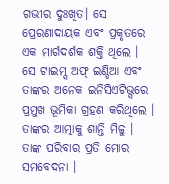ଗଭୀର ଦୁଃଖିତ। ସେ ପ୍ରେରଣାଦାୟକ ଏବଂ ପ୍ରକୃତରେ ଏକ ମାର୍ଗଦର୍ଶକ ଶକ୍ତି ଥିଲେ । ସେ ଟାଇମ୍ସ ଅଫ୍ ଇଣ୍ଡିଆ ଏବଂ ତାଙ୍କର ଅନେକ ଇନିସିଏଟିଭ୍ସରେ ପ୍ରମୁଖ ଭୂମିକା ଗ୍ରହଣ କରିଥିଲେ । ତାଙ୍କର ଆତ୍ମାକୁ ଶାନ୍ତି ମିଳୁ । ତାଙ୍କ ପରିବାର ପ୍ରତି ମୋର ସମବେଦନା ।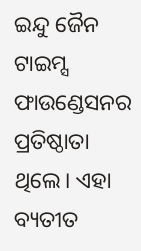ଇନ୍ଦୁ ଜୈନ ଟାଇମ୍ସ ଫାଉଣ୍ଡେସନର ପ୍ରତିଷ୍ଠାତା ଥିଲେ। ଏହା ବ୍ୟତୀତ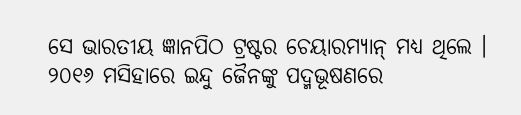ସେ ଭାରତୀୟ ଜ୍ଞାନପିଠ ଟ୍ରଷ୍ଟର ଚେୟାରମ୍ୟାନ୍ ମଧ୍ୟ ଥିଲେ । ୨୦୧୬ ମସିହାରେ ଇନ୍ଦୁ ଜୈନଙ୍କୁ ପଦ୍ମଭୂଷଣରେ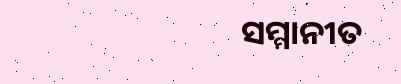ସମ୍ମାନୀତ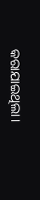କରାଯାଇଥିଲା।